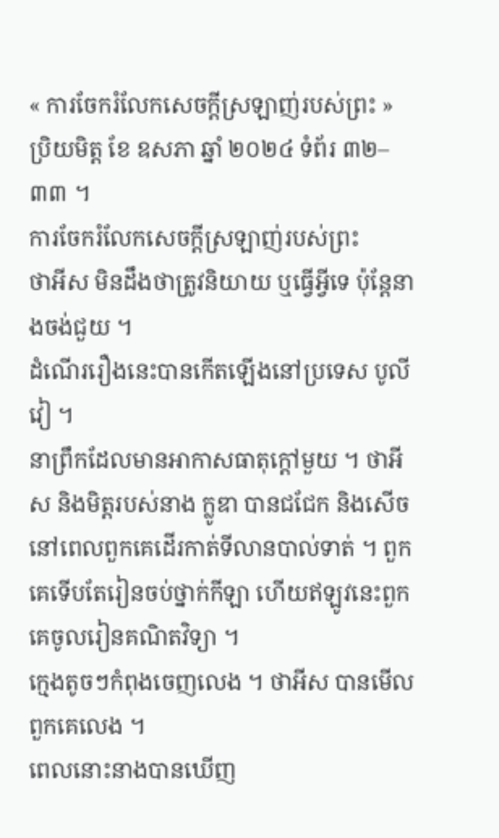« ការចែករំលែកសេចក្តីស្រឡាញ់របស់ព្រះ » ប្រិយមិត្ត ខែ ឧសភា ឆ្នាំ ២០២៤ ទំព័រ ៣២–៣៣ ។
ការចែករំលែកសេចក្តីស្រឡាញ់របស់ព្រះ
ថាអីស មិនដឹងថាត្រូវនិយាយ ឬធ្វើអ្វីទេ ប៉ុន្តែនាងចង់ជួយ ។
ដំណើររឿងនេះបានកើតឡើងនៅប្រទេស បូលីវៀ ។
នាព្រឹកដែលមានអាកាសធាតុក្តៅមួយ ។ ថាអីស និងមិត្តរបស់នាង ក្លូឌា បានជជែក និងសើចនៅពេលពួកគេដើរកាត់ទីលានបាល់ទាត់ ។ ពួកគេទើបតែរៀនចប់ថ្នាក់កីឡា ហើយឥឡូវនេះពួកគេចូលរៀនគណិតវិទ្យា ។
ក្មេងតូចៗកំពុងចេញលេង ។ ថាអីស បានមើលពួកគេលេង ។
ពេលនោះនាងបានឃើញ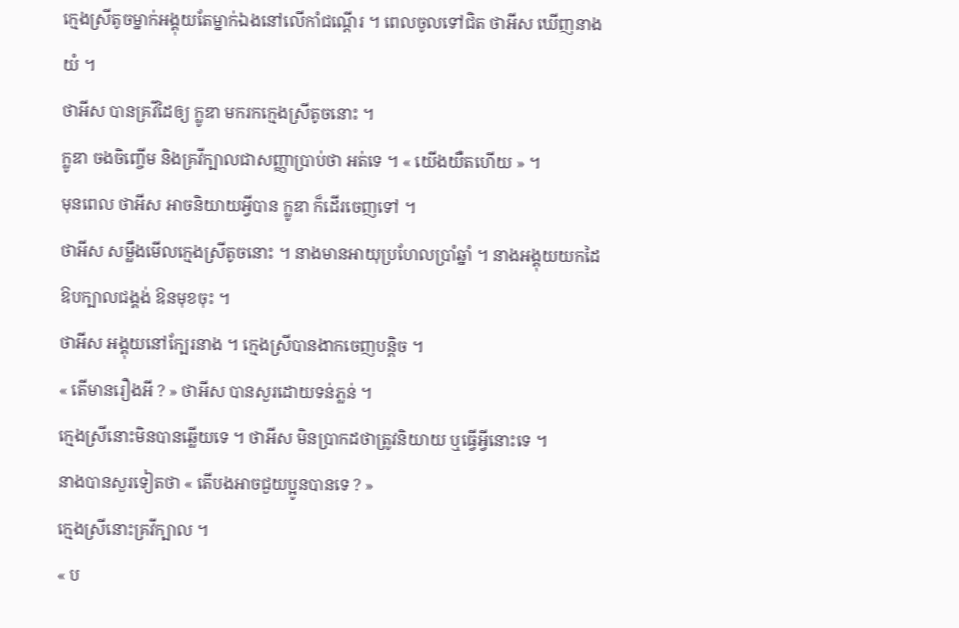ក្មេងស្រីតូចម្នាក់អង្គុយតែម្នាក់ឯងនៅលើកាំជណ្ដើរ ។ ពេលចូលទៅជិត ថាអីស ឃើញនាងយំ ។
ថាអីស បានគ្រវីដៃឲ្យ ក្លូឌា មករកក្មេងស្រីតូចនោះ ។
ក្លូឌា ចងចិញ្ចើម និងគ្រវីក្បាលជាសញ្ញាប្រាប់ថា អត់ទេ ។ « យើងយឺតហើយ » ។
មុនពេល ថាអីស អាចនិយាយអ្វីបាន ក្លូឌា ក៏ដើរចេញទៅ ។
ថាអីស សម្លឹងមើលក្មេងស្រីតូចនោះ ។ នាងមានអាយុប្រហែលប្រាំឆ្នាំ ។ នាងអង្គុយយកដៃឱបក្បាលជង្គង់ ឱនមុខចុះ ។
ថាអីស អង្គុយនៅក្បែរនាង ។ ក្មេងស្រីបានងាកចេញបន្តិច ។
« តើមានរឿងអី ? » ថាអីស បានសួរដោយទន់ភ្លន់ ។
ក្មេងស្រីនោះមិនបានឆ្លើយទេ ។ ថាអីស មិនប្រាកដថាត្រូវនិយាយ ឬធ្វើអ្វីនោះទេ ។
នាងបានសួរទៀតថា « តើបងអាចជួយប្អូនបានទេ ? »
ក្មេងស្រីនោះគ្រវីក្បាល ។
« ប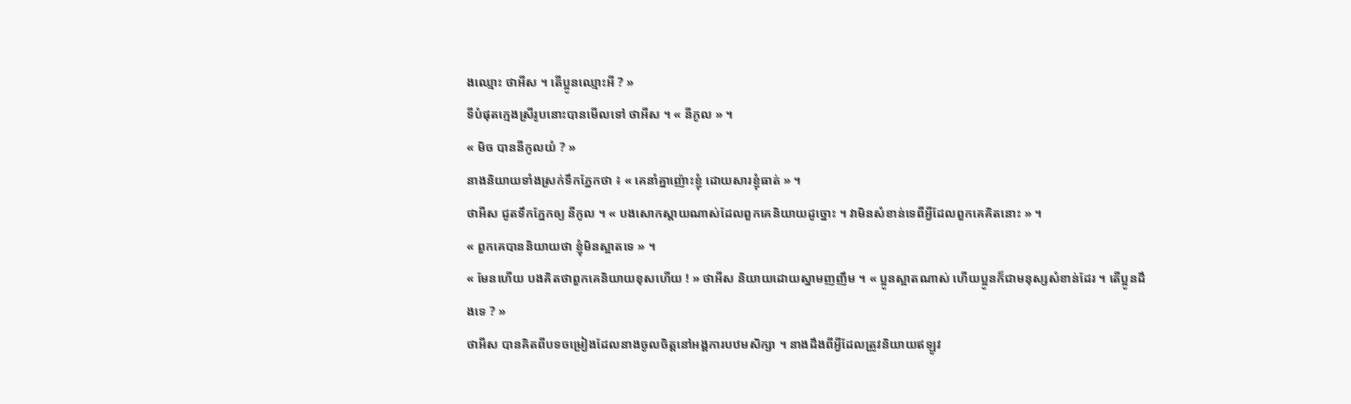ងឈ្មោះ ថាអីស ។ តើប្អូនឈ្មោះអី ? »
ទីបំផុតក្មេងស្រីរូបនោះបានមើលទៅ ថាអីស ។ « នីកូល » ។
« មិច បាននីកូលយំ ? »
នាងនិយាយទាំងស្រក់ទឹកភ្នែកថា ៖ « គេនាំគ្នាញ៉ោះខ្ញុំ ដោយសារខ្ញុំធាត់ » ។
ថាអីស ជូតទឹកភ្នែកឲ្យ នីកូល ។ « បងសោកស្ដាយណាស់ដែលពួកគេនិយាយដូច្នោះ ។ វាមិនសំខាន់ទេពីអ្វីដែលពួកគេគិតនោះ » ។
« ពួកគេបាននិយាយថា ខ្ញុំមិនស្អាតទេ » ។
« មែនហើយ បងគិតថាពួកគេនិយាយខុសហើយ ! » ថាអីស និយាយដោយស្នាមញញឹម ។ « ប្អូនស្អាតណាស់ ហើយប្អូនក៏ជាមនុស្សសំខាន់ដែរ ។ តើប្អូនដឹងទេ ? »
ថាអីស បានគិតពីបទចម្រៀងដែលនាងចូលចិត្តនៅអង្គការបឋមសិក្សា ។ នាងដឹងពីអ្វីដែលត្រូវនិយាយឥឡូវ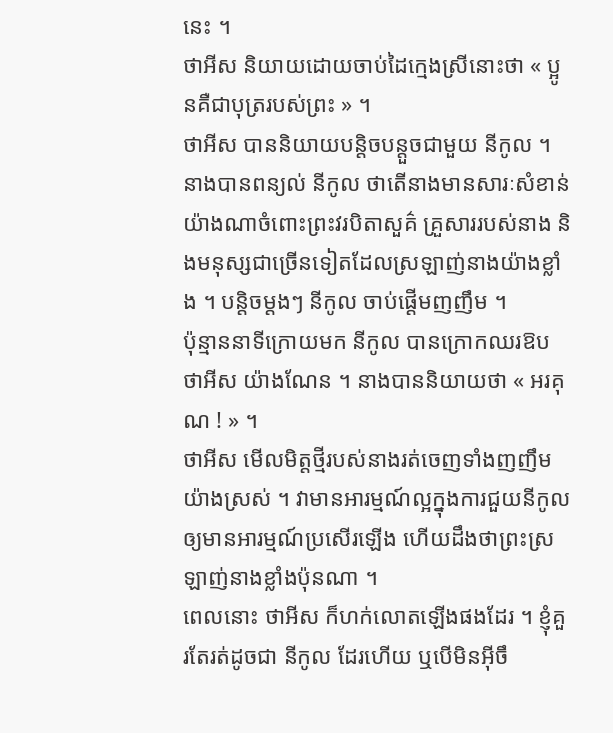នេះ ។
ថាអីស និយាយដោយចាប់ដៃក្មេងស្រីនោះថា « ប្អូនគឺជាបុត្ររបស់ព្រះ » ។
ថាអីស បាននិយាយបន្តិចបន្តួចជាមួយ នីកូល ។ នាងបានពន្យល់ នីកូល ថាតើនាងមានសារៈសំខាន់យ៉ាងណាចំពោះព្រះវរបិតាសួគ៌ គ្រួសាររបស់នាង និងមនុស្សជាច្រើនទៀតដែលស្រឡាញ់នាងយ៉ាងខ្លាំង ។ បន្តិចម្តងៗ នីកូល ចាប់ផ្ដើមញញឹម ។
ប៉ុន្មាននាទីក្រោយមក នីកូល បានក្រោកឈរឱប ថាអីស យ៉ាងណែន ។ នាងបាននិយាយថា « អរគុណ ! » ។
ថាអីស មើលមិត្តថ្មីរបស់នាងរត់ចេញទាំងញញឹមយ៉ាងស្រស់ ។ វាមានអារម្មណ៍ល្អក្នុងការជួយនីកូល ឲ្យមានអារម្មណ៍ប្រសើរឡើង ហើយដឹងថាព្រះស្រឡាញ់នាងខ្លាំងប៉ុនណា ។
ពេលនោះ ថាអីស ក៏ហក់លោតឡើងផងដែរ ។ ខ្ញុំគួរតែរត់ដូចជា នីកូល ដែរហើយ ឬបើមិនអ៊ីចឹ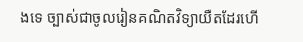ងទេ ច្បាស់ជាចូលរៀនគណិតវិទ្យាយឺតដែរហើ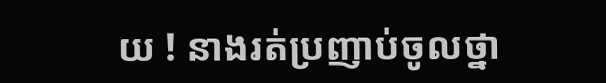យ ! នាងរត់ប្រញាប់ចូលថ្នា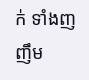ក់ ទាំងញញឹម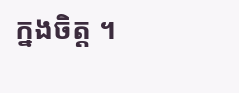ក្នងចិត្ត ។